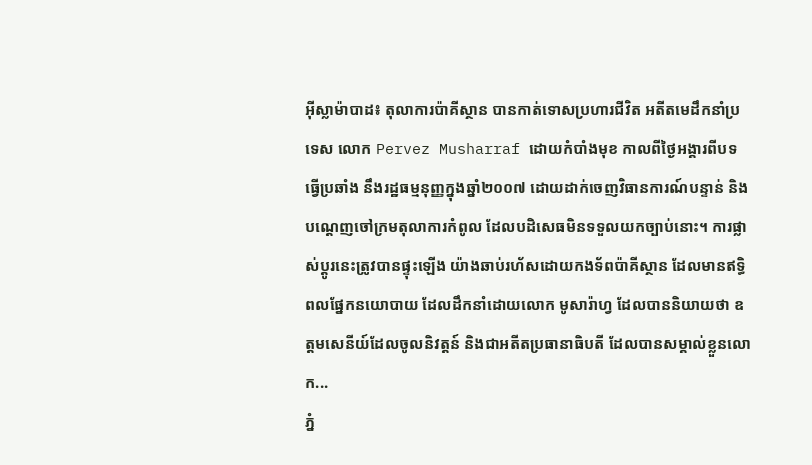អ៊ីស្លាម៉ាបាដ៖ តុលាការប៉ាគីស្ថាន បានកាត់ទោសប្រហារជីវិត អតីតមេដឹកនាំប្រទេស លោក Pervez Musharraf ដោយកំបាំងមុខ កាលពីថ្ងៃអង្គារពីបទធ្វើប្រឆាំង នឹងរដ្ឋធម្មនុញ្ញក្នុងឆ្នាំ២០០៧ ដោយដាក់ចេញវិធានការណ៍បន្ទាន់ និងបណ្តេញចៅក្រមតុលាការកំពូល ដែលបដិសេធមិនទទួលយកច្បាប់នោះ។ ការផ្លាស់ប្តូរនេះត្រូវបានផ្ទុះឡើង យ៉ាងឆាប់រហ័សដោយកងទ័ពប៉ាគីស្ថាន ដែលមានឥទ្ធិពលផ្នែកនយោបាយ ដែលដឹកនាំដោយលោក មូសារ៉ាហ្វ ដែលបាននិយាយថា ឧត្តមសេនីយ៍ដែលចូលនិវត្តន៍ និងជាអតីតប្រធានាធិបតី ដែលបានសម្គាល់ខ្លួនលោក...
ភ្នំ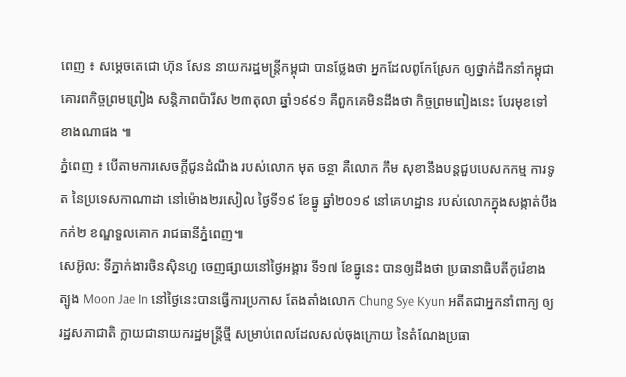ពេញ ៖ សម្តេចតេជោ ហ៊ុន សែន នាយករដ្ឋមន្រ្តីកម្ពុជា បានថ្លែងថា អ្នកដែលពូកែស្រែក ឲ្យថ្នាក់ដឹកនាំកម្ពុជា គោរពកិច្ចព្រមព្រៀង សន្តិភាពប៉ារីស ២៣តុលា ឆ្នាំ១៩៩១ គឺពួកគេមិនដឹងថា កិច្ចព្រមពៀងនេះ បែរមុខទៅខាងណាផង ៕
ភ្នំពេញ ៖ បើតាមការសេចក្តីជូនដំណឹង របស់លោក មុត ចន្ថា គឺលោក កឹម សុខានឹងបន្តជួបបេសកកម្ម ការទូត នៃប្រទេសកាណាដា នៅម៉ោង២រសៀល ថ្ងៃទី១៩ ខែធ្នូ ឆ្នាំ២០១៩ នៅគេហដ្ឋាន របស់លោកក្នុងសង្កាត់បឹងកក់២ ខណ្ឌទួលគោក រាជធានីភ្នំពេញ៕
សេអ៊ូល: ទីភ្នាក់ងារចិនស៊ិនហួ ចេញផ្សាយនៅថ្ងៃអង្គារ ទី១៧ ខែធ្នូនេះ បានឲ្យដឹងថា ប្រធានាធិបតីកូរ៉េខាងត្បូង Moon Jae In នៅថ្ងៃនេះបានធ្វើការប្រកាស តែងតាំងលោក Chung Sye Kyun អតីតជាអ្នកនាំពាក្យ ឲ្យរដ្ឋសភាជាតិ ក្លាយជានាយករដ្ឋមន្រ្តីថ្មី សម្រាប់ពេលដែលសល់ចុងក្រោយ នៃតំណែងប្រធា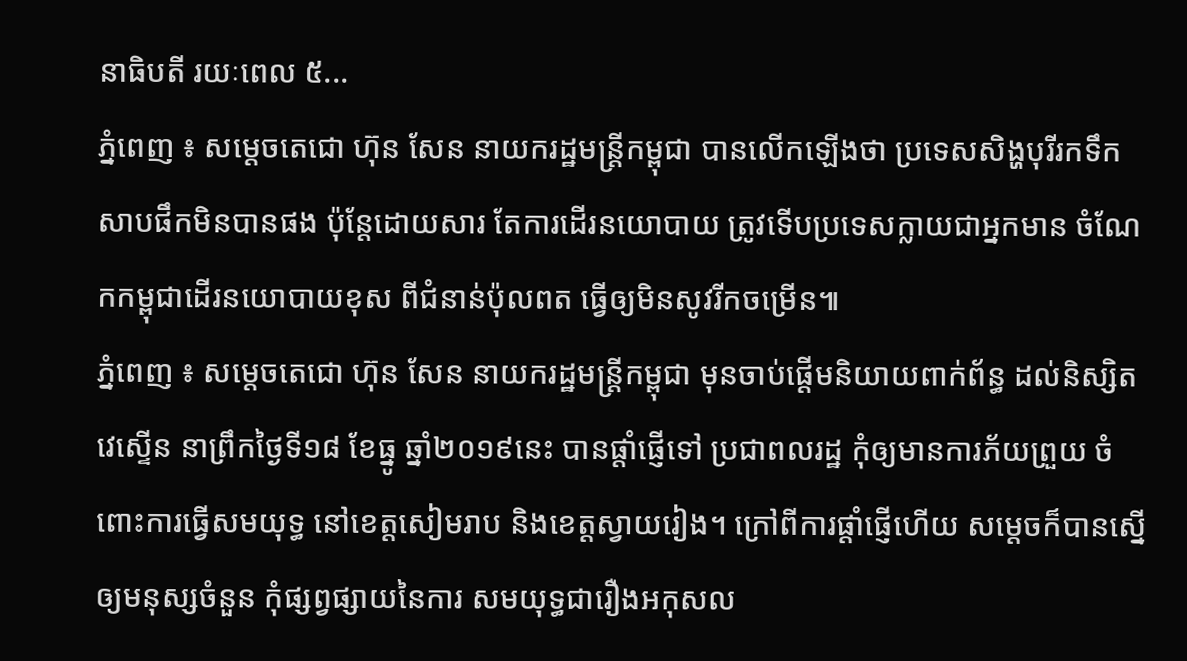នាធិបតី រយៈពេល ៥...
ភ្នំពេញ ៖ សម្តេចតេជោ ហ៊ុន សែន នាយករដ្ឋមន្រ្តីកម្ពុជា បានលើកឡើងថា ប្រទេសសិង្ហបុរីរកទឹកសាបផឹកមិនបានផង ប៉ុន្តែដោយសារ តែការដើរនយោបាយ ត្រូវទើបប្រទេសក្លាយជាអ្នកមាន ចំណែកកម្ពុជាដើរនយោបាយខុស ពីជំនាន់ប៉ុលពត ធ្វើឲ្យមិនសូវរីកចម្រើន៕
ភ្នំពេញ ៖ សម្តេចតេជោ ហ៊ុន សែន នាយករដ្ឋមន្រ្តីកម្ពុជា មុនចាប់ផ្តើមនិយាយពាក់ព័ន្ធ ដល់និស្សិតវេស្ទើន នាព្រឹកថ្ងៃទី១៨ ខែធ្នូ ឆ្នាំ២០១៩នេះ បានផ្តាំផ្ញើទៅ ប្រជាពលរដ្ឋ កុំឲ្យមានការភ័យព្រួយ ចំពោះការធ្វើសមយុទ្ធ នៅខេត្តសៀមរាប និងខេត្តស្វាយរៀង។ ក្រៅពីការផ្តាំផ្ញើហើយ សម្តេចក៏បានស្នើឲ្យមនុស្សចំនួន កុំផ្សព្វផ្សាយនៃការ សមយុទ្ធជារឿងអកុសល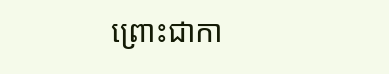ព្រោះជាកា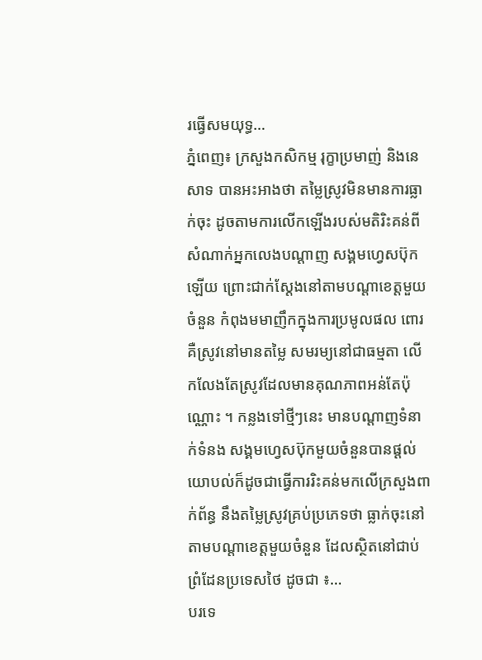រធ្វើសមយុទ្ធ...
ភ្នំពេញ៖ ក្រសួងកសិកម្ម រុក្ខាប្រមាញ់ និងនេសាទ បានអះអាងថា តម្លៃស្រូវមិនមានការធ្លាក់ចុះ ដូចតាមការលើកឡើងរបស់មតិរិះគន់ពីសំណាក់អ្នកលេងបណ្ដាញ សង្គមហ្វេសប៊ុកឡើយ ព្រោះជាក់ស្ដែងនៅតាមបណ្តាខេត្តមួយចំនួន កំពុងមមាញឹកក្នុងការប្រមូលផល ពោរគឺស្រូវនៅមានតម្លៃ សមរម្យនៅជាធម្មតា លើកលែងតែស្រូវដែលមានគុណភាពអន់តែប៉ុណ្ណោះ ។ កន្លងទៅថ្មីៗនេះ មានបណ្តាញទំនាក់ទំនង សង្គមហ្វេសប៊ុកមួយចំនួនបានផ្តល់យោបល់ក៏ដូចជាធ្វើការរិះគន់មកលើក្រសួងពាក់ព័ន្ធ នឹងតម្លៃស្រូវគ្រប់ប្រភេទថា ធ្លាក់ចុះនៅតាមបណ្តាខេត្តមួយចំនួន ដែលស្ថិតនៅជាប់ព្រំដែនប្រទេសថៃ ដូចជា ៖...
បរទេ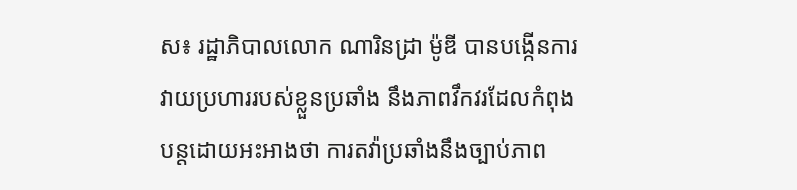ស៖ រដ្ឋាភិបាលលោក ណារិនដ្រា ម៉ូឌី បានបង្កើនការវាយប្រហាររបស់ខ្លួនប្រឆាំង នឹងភាពវឹកវរដែលកំពុងបន្តដោយអះអាងថា ការតវ៉ាប្រឆាំងនឹងច្បាប់ភាព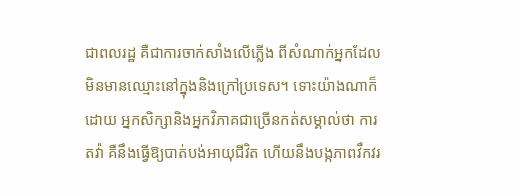ជាពលរដ្ឋ គឺជាការចាក់សាំងលើភ្លើង ពីសំណាក់អ្នកដែល មិនមានឈ្មោះនៅក្នុងនិងក្រៅប្រទេស។ ទោះយ៉ាងណាក៏ដោយ អ្នកសិក្សានិងអ្នកវិភាគជាច្រើនកត់សម្គាល់ថា ការតវ៉ា គឺនឹងធ្វើឱ្យបាត់បង់អាយុជីវិត ហើយនឹងបង្កភាពវឹកវរ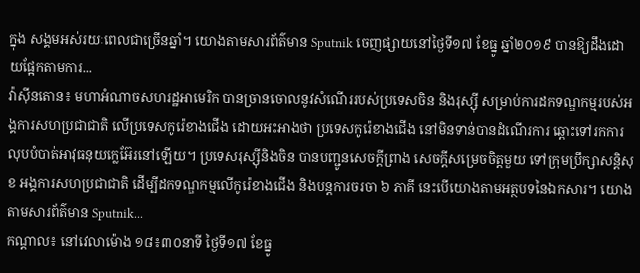ក្នុង សង្គមអស់រយៈពេលជាច្រើនឆ្នាំ។ យោងតាមសារព័ត៌មាន Sputnik ចេញផ្សាយនៅថ្ងៃទី១៧ ខែធ្នូ ឆ្នាំ២០១៩ បានឱ្យដឹងដោយផ្អែកតាមការ...
វ៉ាស៊ីនតោន៖ មហាអំណាចសហរដ្ឋអាមេរិក បានច្រានចោលនូវសំណេីររបស់ប្រទេសចិន និងរុស្ស៊ី សម្រាប់ការដកទណ្ឌកម្មរបស់អង្គការសហប្រជាជាតិ លេីប្រទេសកូរ៉េខាងជេីង ដោយអះអាងថា ប្រទេសកូរ៉េខាងជេីង នៅមិនទាន់បានដំណេីរការ ឆ្ពោះទៅរកការលុបបំបាត់អាវុធនុយក្លេអ៊ែរនៅឡេីយ។ ប្រទេសរុស្ស៊ីនិងចិន បានបញ្ជូនសេចក្តីព្រាង សេចក្តីសម្រេចចិត្តមួយ ទៅក្រុមប្រឹក្សាសន្តិសុខ អង្គការសហប្រជាជាតិ ដើម្បីដកទណ្ឌកម្មលើកូរ៉េខាងជើង និងបន្តការចរចា ៦ ភាគី នេះបើយោងតាមអត្ថបទនៃឯកសារ។ យោងតាមសារព័ត៌មាន Sputnik...
កណ្ដាល៖ នៅវេលាម៉ោង ១៨៖៣០នាទី ថ្ងៃទី១៧ ខែធ្នូ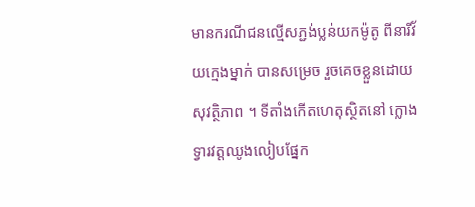មានករណីជនល្មេីសភ្ជង់ប្លន់យកម៉ូតូ ពីនារីវ័យក្មេងម្នាក់ បានសម្រេច រួចគេចខ្លួនដោយសុវត្ថិភាព ។ ទីតាំងកេីតហេតុស្ថិតនៅ ក្លោងទ្វារវត្តឈូងលៀបផ្នែក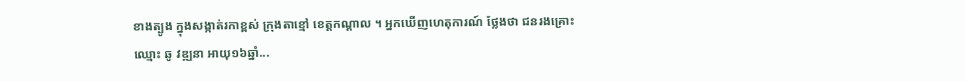ខាងត្បូង ក្នុងសង្កាត់រកាខ្ពស់ ក្រុងតាខ្មៅ ខេត្តកណ្តាល ។ អ្នកឃេីញហេតុការណ៍ ថ្លែងថា ជនរងគ្រោះឈ្មោះ ឆូ វឌ្ឍនា អាយុ១៦ឆ្នាំ...